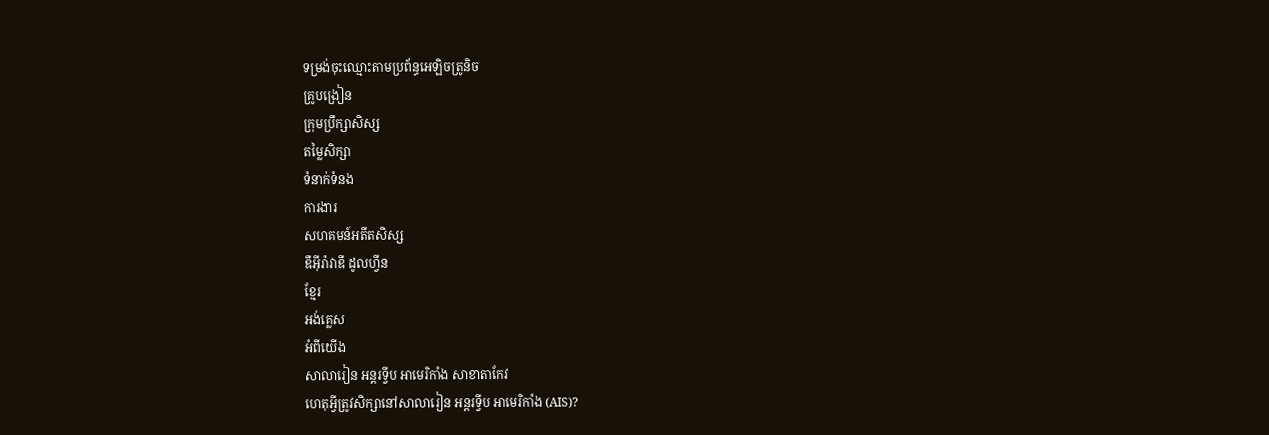ទម្រង់ចុះឈ្មោះតាមប្រព័ន្ធអេឡិចត្រូនិច
គ្រូបង្រៀន
ក្រុមប្រឹក្សាសិស្ស
តម្លៃសិក្សា
ទំនាក់ទំនង
ការងារ
សហគមន៍អតីតសិស្ស
ឌឹអុីរ៉ាវាឌី ដូលហ្វីន
ខ្មែរ
អង់គ្លេស
អំពីយើង
សាលារៀន អន្តរទ្វីប អាមេរិកាំង សាខាតាកែវ
ហេតុអ្វីត្រូវសិក្សានៅសាលារៀន អន្តរទ្វីប អាមេរិកាំង (AIS)?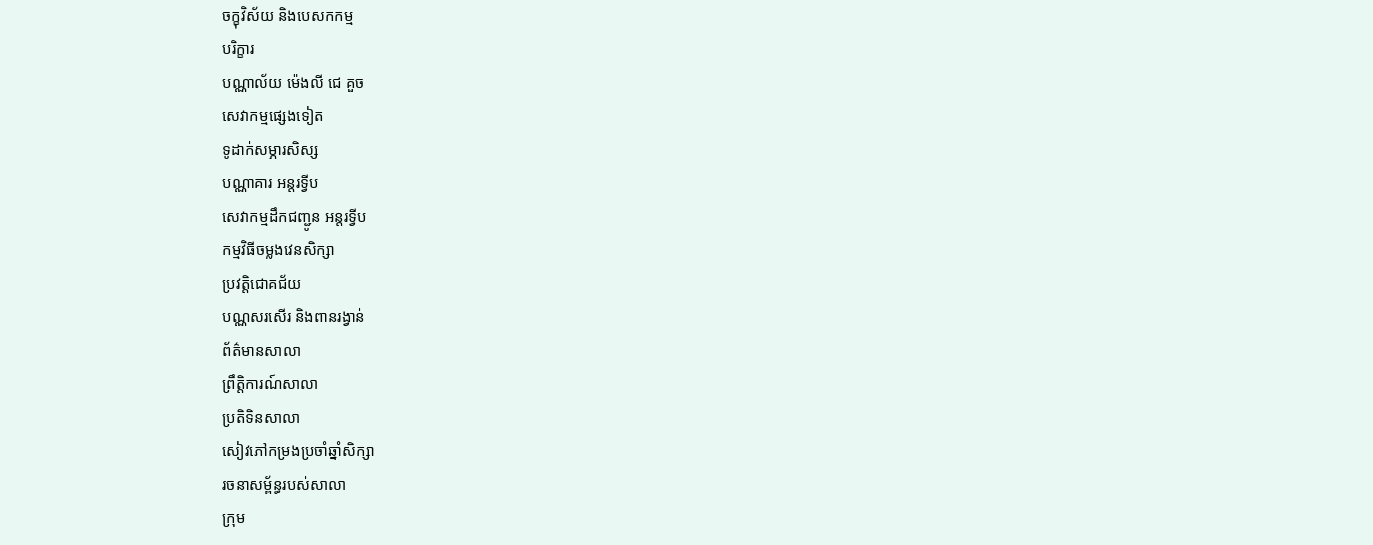ចក្ខុវិស័យ និងបេសកកម្ម
បរិក្ខារ
បណ្ណាល័យ ម៉េងលី ជេ គួច
សេវាកម្មផ្សេងទៀត
ទូដាក់សម្ភារសិស្ស
បណ្ណាគារ អន្តរទ្វីប
សេវាកម្មដឹកជញ្ជូន អន្តរទ្វីប
កម្មវិធីចម្លងវេនសិក្សា
ប្រវត្តិជោគជ័យ
បណ្ណសរសើរ និងពានរង្វាន់
ព័ត៌មានសាលា
ព្រឹត្តិការណ៍សាលា
ប្រតិទិនសាលា
សៀវភៅកម្រងប្រចាំឆ្នាំសិក្សា
រចនាសម្ព័ន្ធរបស់សាលា
ក្រុម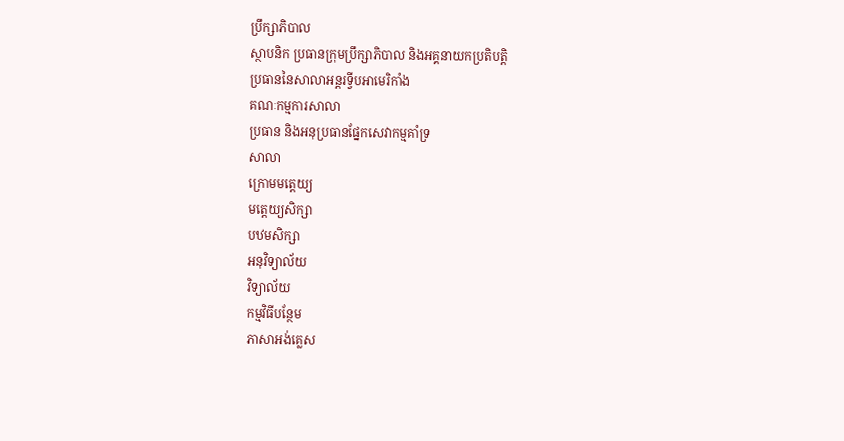ប្រឹក្សាភិបាល
ស្ថាបនិក ប្រធានក្រុមប្រឹក្សាភិបាល និងអគ្គនាយកប្រតិបត្តិ
ប្រធាននៃសាលាអន្តរទ្វីបអាមេរិកាំង
គណៈកម្មការសាលា
ប្រធាន និងអនុប្រធានផ្នែកសេវាកម្មគាំទ្រ
សាលា
ក្រោមមត្តេយ្យ
មត្តេយ្យសិក្សា
បឋមសិក្សា
អនុវិទ្យាល័យ
វិទ្យាល័យ
កម្មវិធីបន្ថែម
ភាសាអង់គ្លេស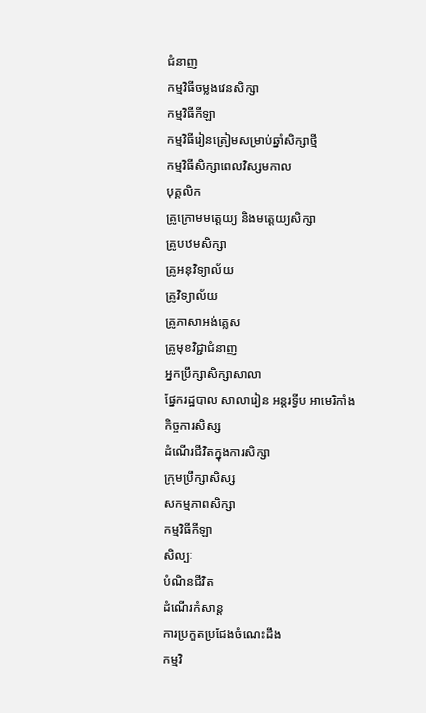ជំនាញ
កម្មវិធីចម្លងវេនសិក្សា
កម្មវិធីកីឡា
កម្មវិធីរៀនត្រៀមសម្រាប់ឆ្នាំសិក្សាថ្មី
កម្មវិធីសិក្សាពេលវិស្សមកាល
បុគ្គលិក
គ្រូក្រោមមត្តេយ្យ និងមត្តេយ្យសិក្សា
គ្រូបឋមសិក្សា
គ្រូអនុវិទ្យាល័យ
គ្រូវិទ្យាល័យ
គ្រូភាសាអង់គ្លេស
គ្រូមុខវិជ្ជាជំនាញ
អ្នកប្រឹក្សាសិក្សាសាលា
ផ្នែករដ្ឋបាល សាលារៀន អន្តរទ្វីប អាមេរិកាំង
កិច្ចការសិស្ស
ដំណើរជីវិតក្នុងការសិក្សា
ក្រុមប្រឹក្សាសិស្ស
សកម្មភាពសិក្សា
កម្មវិធីកីឡា
សិល្បៈ
បំណិនជីវិត
ដំណើរកំសាន្ត
ការប្រកួតប្រជែងចំណេះដឹង
កម្មវិ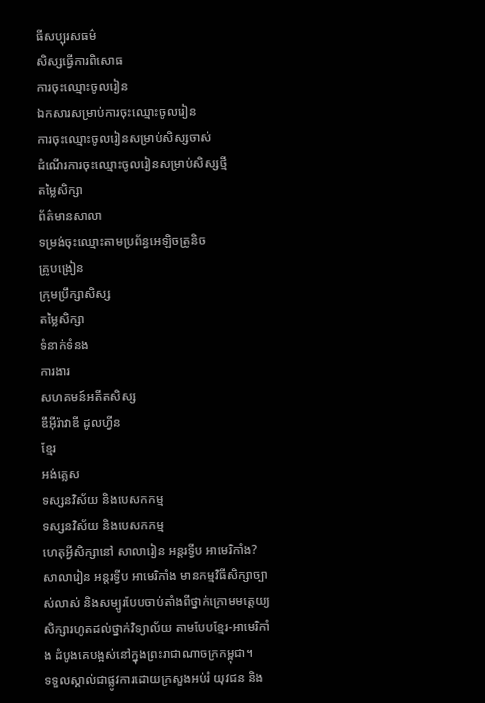ធីសប្បុរសធម៌
សិស្សធ្វើការពិសោធ
ការចុះឈ្មោះចូលរៀន
ឯកសារសម្រាប់ការចុះឈ្មោះចូលរៀន
ការចុះឈ្មោះចូលរៀនសម្រាប់សិស្សចាស់
ដំណើរការចុះឈ្មោះចូលរៀនសម្រាប់សិស្សថ្មី
តម្លៃសិក្សា
ព័ត៌មានសាលា
ទម្រង់ចុះឈ្មោះតាមប្រព័ន្ធអេឡិចត្រូនិច
គ្រូបង្រៀន
ក្រុមប្រឹក្សាសិស្ស
តម្លៃសិក្សា
ទំនាក់ទំនង
ការងារ
សហគមន៍អតីតសិស្ស
ឌឹអុីរ៉ាវាឌី ដូលហ្វីន
ខ្មែរ
អង់គ្លេស
ទស្សនវិស័យ និងបេសកកម្ម
ទស្សនវិស័យ និងបេសកកម្ម
ហេតុអ្វីសិក្សានៅ សាលារៀន អន្តរទ្វីប អាមេរិកាំង?
សាលារៀន អន្តរទ្វីប អាមេរិកាំង មានកម្មវិធីសិក្សាច្បាស់លាស់ និងសម្បូរបែបចាប់តាំងពីថ្នាក់ក្រោមមត្តេយ្យសិក្សារហូតដល់ថ្នាក់វិទ្យាល័យ តាមបែបខ្មែរ-អាមេរិកាំង ដំបូងគេបង្អស់នៅក្នុងព្រះរាជាណាចក្រកម្ពុជា។
ទទួលស្គាល់ជាផ្លូវការដោយក្រសួងអប់រំ យុវជន និង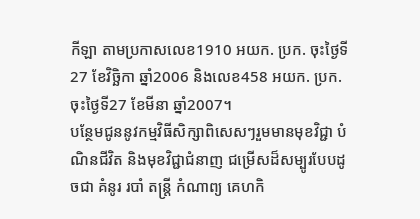កីឡា តាមប្រកាសលេខ1910 អយក. ប្រក. ចុះថ្ងៃទី27 ខែវិច្ឆិកា ឆ្នាំ2006 និងលេខ458 អយក. ប្រក. ចុះថ្ងៃទី27 ខែមីនា ឆ្នាំ2007។
បន្ថែមជូននូវកម្មវិធីសិក្សាពិសេសៗរួមមានមុខវិជ្ជា បំណិនជីវិត និងមុខវិជ្ជាជំនាញ ជម្រើសដ៏សម្បូរបែបដូចជា គំនូរ របាំ តន្ត្រី កំណាព្យ គេហកិ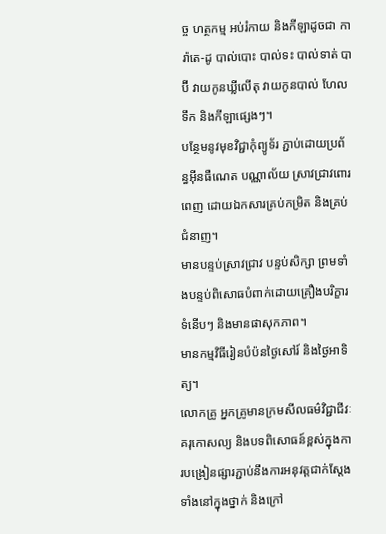ច្ច ហត្ថកម្ម អប់រំកាយ និងកីឡាដូចជា ការ៉ាតេ-ដូ បាល់បោះ បាល់ទះ បាល់ទាត់ បាប៊ី វាយកូនឃ្លីលើតុ វាយកូនបាល់ ហែលទឹក និងកីឡាផ្សេងៗ។
បន្ថែមនូវមុខវិជ្ជាកុំព្យូទ័រ ភ្ជាប់ដោយប្រព័ន្ធអ៊ីនធឺណេត បណ្ណាល័យ ស្រាវជ្រាវពោរពេញ ដោយឯកសារគ្រប់កម្រិត និងគ្រប់ជំនាញ។
មានបន្ទប់ស្រាវជ្រាវ បន្ទប់សិក្សា ព្រមទាំងបន្ទប់ពិសោធបំពាក់ដោយគ្រឿងបរិក្ខារទំនើបៗ និងមានផាសុកភាព។
មានកម្មវិធីរៀនបំប៉នថ្ងៃសៅរ៍ និងថ្ងៃអាទិត្យ។
លោកគ្រូ អ្នកគ្រូមានក្រមសីលធម៌វិជ្ជាជីវៈ គរុកោសល្យ និងបទពិសោធន៍ខ្ពស់ក្នុងការបង្រៀនផ្សារភ្ជាប់នឹងការអនុវត្តជាក់ស្តែងទាំងនៅក្នុងថ្នាក់ និងក្រៅ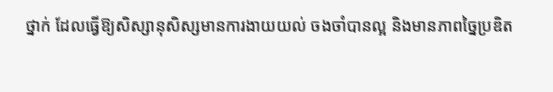ថ្នាក់ ដែលធ្វើឱ្យសិស្សានុសិស្សមានការងាយយល់ ចងចាំបានល្អ និងមានភាពច្នៃប្រឌិត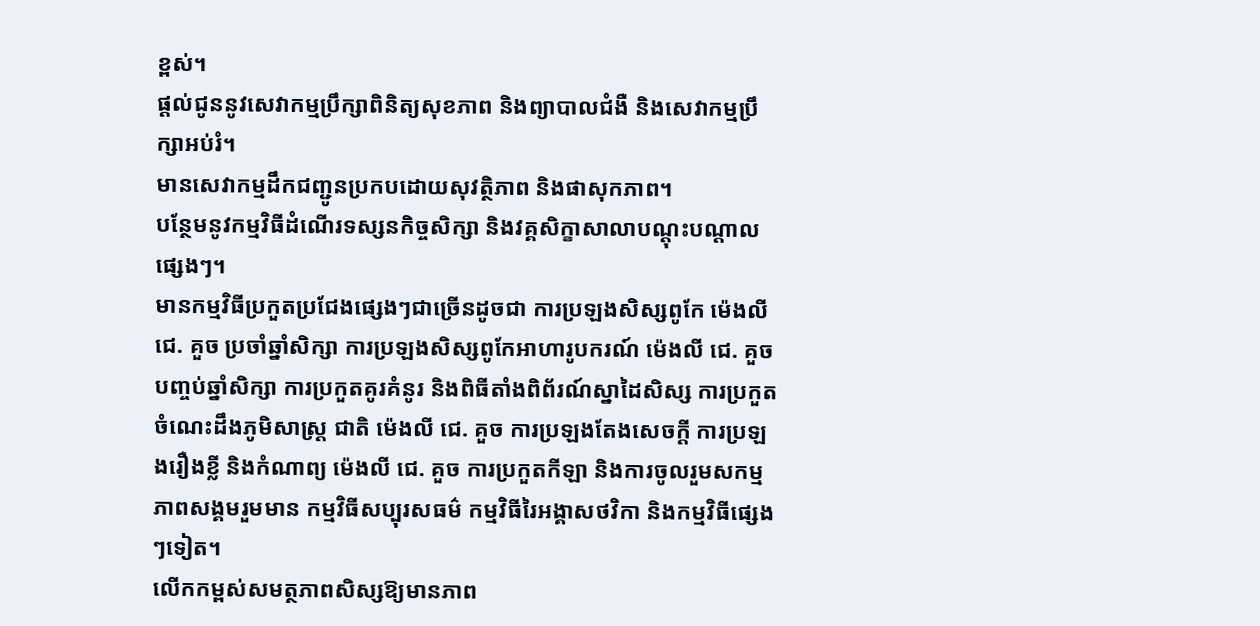ខ្ពស់។
ផ្តល់ជូននូវសេវាកម្មប្រឹក្សាពិនិត្យសុខភាព និងព្យាបាលជំងឺ និងសេវាកម្មប្រឹក្សាអប់រំ។
មានសេវាកម្មដឹកជញ្ជូនប្រកបដោយសុវត្ថិភាព និងផាសុកភាព។
បន្ថែមនូវកម្មវិធីដំណើរទស្សនកិច្ចសិក្សា និងវគ្គសិក្ខាសាលាបណ្តុះបណ្តាលផ្សេងៗ។
មានកម្មវិធីប្រកួតប្រជែងផ្សេងៗជាច្រើនដូចជា ការប្រឡងសិស្សពូកែ ម៉េងលី ជេ. គួច ប្រចាំឆ្នាំសិក្សា ការប្រឡងសិស្សពូកែអាហារូបករណ៍ ម៉េងលី ជេ. គួច បញ្ចប់ឆ្នាំសិក្សា ការប្រកួតគូរគំនូរ និងពិធីតាំងពិព័រណ៍ស្នាដៃសិស្ស ការប្រកួតចំណេះដឹងភូមិសាស្រ្ត ជាតិ ម៉េងលី ជេ. គួច ការប្រឡងតែងសេចក្តី ការប្រឡងរឿងខ្លី និងកំណាព្យ ម៉េងលី ជេ. គួច ការប្រកួតកីឡា និងការចូលរួមសកម្មភាពសង្គមរួមមាន កម្មវិធីសប្បុរសធម៌ កម្មវិធីរៃអង្គាសថវិកា និងកម្មវិធីផ្សេងៗទៀត។
លើកកម្ពស់សមត្ថភាពសិស្សឱ្យមានភាព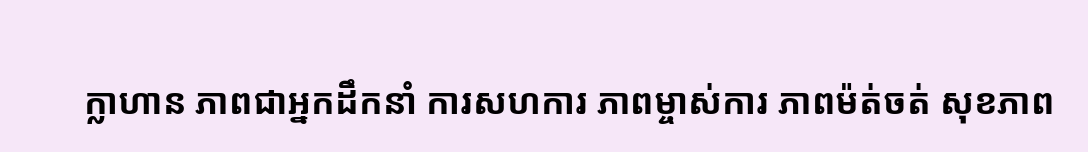ក្លាហាន ភាពជាអ្នកដឹកនាំ ការសហការ ភាពម្ចាស់ការ ភាពម៉ត់ចត់ សុខភាព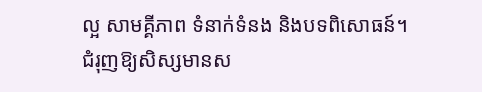ល្អ សាមគ្គីភាព ទំនាក់ទំនង និងបទពិសោធន៍។
ជំរុញឱ្យសិស្សមានស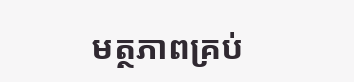មត្ថភាពគ្រប់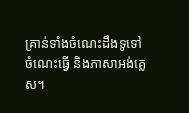គ្រាន់ទាំងចំណេះដឹងទូទៅ ចំណេះធ្វើ និងភាសាអង់គ្លេស។